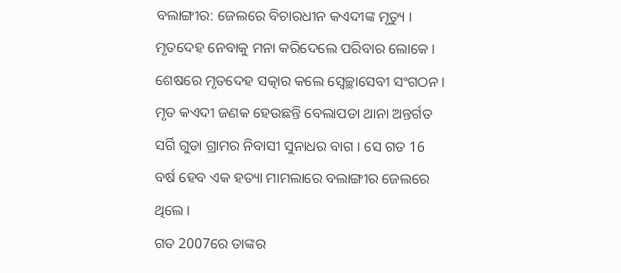ବଲାଙ୍ଗୀର: ଜେଲରେ ବିଚାରଧୀନ କଏଦୀଙ୍କ ମୃତ୍ୟୁ । ମୃତଦେହ ନେବାକୁ ମନା କରିଦେଲେ ପରିବାର ଲୋକେ । ଶେଷରେ ମୃତଦେହ ସତ୍କାର କଲେ ସ୍ବେଚ୍ଛାସେବୀ ସଂଗଠନ । ମୃତ କଏଦୀ ଜଣକ ହେଉଛନ୍ତି ବେଲାପଡା ଥାନା ଅନ୍ତର୍ଗତ ସର୍ଗି ଗୁଡା ଗ୍ରାମର ନିବାସୀ ସୁନାଧର ବାଗ । ସେ ଗତ 16 ବର୍ଷ ହେବ ଏକ ହତ୍ୟା ମାମଲାରେ ବଲାଙ୍ଗୀର ଜେଲରେ ଥିଲେ ।
ଗତ 2007ରେ ତାଙ୍କର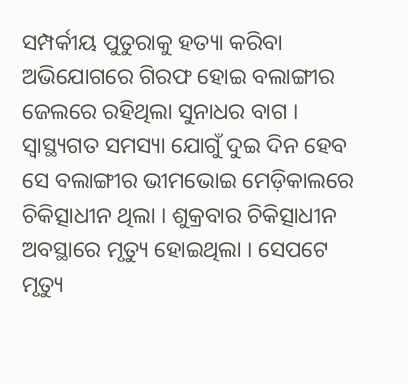ସମ୍ପର୍କୀୟ ପୁତୁରାକୁ ହତ୍ୟା କରିବା ଅଭିଯୋଗରେ ଗିରଫ ହୋଇ ବଲାଙ୍ଗୀର ଜେଲରେ ରହିଥିଲା ସୁନାଧର ବାଗ । ସ୍ବାସ୍ଥ୍ୟଗତ ସମସ୍ୟା ଯୋଗୁଁ ଦୁଇ ଦିନ ହେବ ସେ ବଲାଙ୍ଗୀର ଭୀମଭୋଇ ମେଡ଼ିକାଲରେ ଚିକିତ୍ସାଧୀନ ଥିଲା । ଶୁକ୍ରବାର ଚିକିତ୍ସାଧୀନ ଅବସ୍ଥାରେ ମୃତ୍ୟୁ ହୋଇଥିଲା । ସେପଟେ ମୃତ୍ୟୁ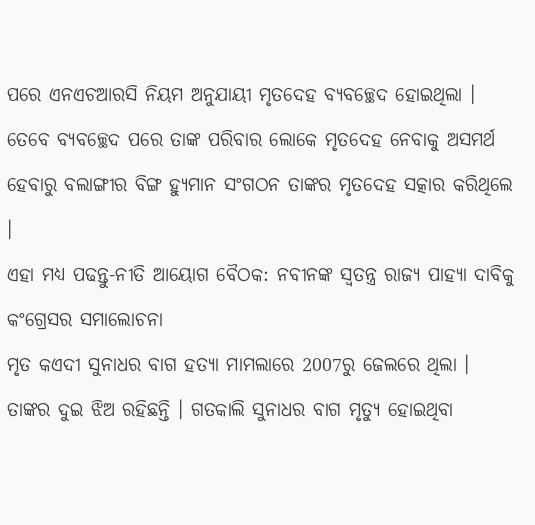ପରେ ଏନଏଚଆରସି ନିୟମ ଅନୁଯାୟୀ ମୃତଦେହ ବ୍ୟବଚ୍ଛେଦ ହୋଇଥିଲା । ତେବେ ବ୍ୟବଚ୍ଛେଦ ପରେ ତାଙ୍କ ପରିବାର ଲୋକେ ମୃତଦେହ ନେବାକୁ ଅସମର୍ଥ ହେବାରୁ ବଲାଙ୍ଗୀର ବିଙ୍ଗ ହ୍ୟୁମାନ ସଂଗଠନ ତାଙ୍କର ମୃତଦେହ ସତ୍କାର କରିଥିଲେ ।
ଏହା ମଧ୍ୟ ପଢନ୍ତୁ-ନୀତି ଆୟୋଗ ବୈଠକ: ନବୀନଙ୍କ ସ୍ବତନ୍ତ୍ର ରାଜ୍ୟ ପାହ୍ୟା ଦାବିକୁ କଂଗ୍ରେସର ସମାଲୋଚନା
ମୃତ କଏଦୀ ସୁନାଧର ବାଗ ହତ୍ୟା ମାମଲାରେ 2007ରୁ ଜେଲରେ ଥିଲା । ତାଙ୍କର ଦୁଇ ଝିଅ ରହିଛନ୍ତି । ଗତକାଲି ସୁନାଧର ବାଗ ମୃତ୍ୟୁ ହୋଇଥିବା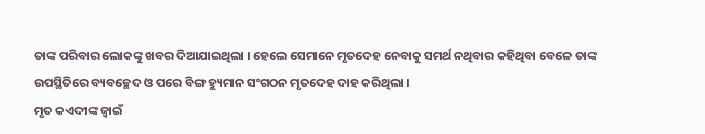ତାଙ୍କ ପରିବାର ଲୋକଙ୍କୁ ଖବର ଦିଆଯାଇଥିଲା । ହେଲେ ସେମାନେ ମୃତଦେହ ନେବାକୁ ସମର୍ଥ ନଥିବାର କହିଥିବା ବେଳେ ତାଙ୍କ ଉପସ୍ଥିତିରେ ବ୍ୟବଚ୍ଛେଦ ଓ ପରେ ବିଙ୍ଗ ହ୍ୟୁମାନ ସଂଗଠନ ମୃତଦେହ ଦାହ କରିଥିଲା ।
ମୃତ କଏଦୀଙ୍କ ଜ୍ୱାଇଁ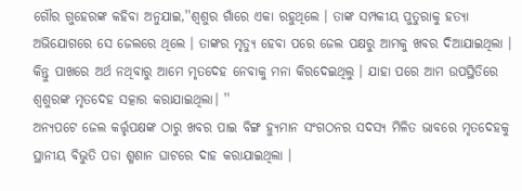ଗୌର ଗୁହେରଙ୍କ କହିବା ଅନୁଯାଇ,''ଶ୍ବଶୁର ଗାଁରେ ଏକା ରହୁଥିଲେ । ତାଙ୍କ ସମ୍ପକୀୟ ପୁତୁରାକୁ ହତ୍ୟା ଅଭିଯୋଗରେ ସେ ଜେଲରେ ଥିଲେ । ତାଙ୍କର ମୃତ୍ୟୁ ହେବା ପରେ ଜେଲ ପକ୍ଷରୁ ଆମକୁ ଖବର ଦିଆଯାଇଥିଲା । କିନ୍ତୁ ପାଖରେ ଅର୍ଥ ନଥିବାରୁ ଆମେ ମୃତଦେହ ନେବାକୁ ମନା କିରଦେଇଥିଲୁ । ଯାହା ପରେ ଆମ ଉପସ୍ଥିତିରେ ଶ୍ବଶୁରଙ୍କ ମୃତଦେହ ସତ୍କାର କରାଯାଇଥିଲା। ''
ଅନ୍ୟପଟେ ଜେଲ କର୍ତ୍ତୃପକ୍ଷଙ୍କ ଠାରୁ ଖବର ପାଇ ବିଙ୍ଗ ହ୍ୟୁମାନ ସଂଗଠନର ସଦସ୍ୟ ମିଳିତ ଭାବରେ ମୃତଦେହକୁ ସ୍ଥାନୀୟ ବିଭୁତି ପଡା ଶ୍ମଶାନ ଘାଟରେ ଦାହ କରାଯାଇଥିଲା ।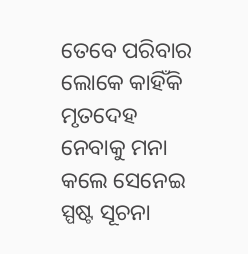ତେବେ ପରିବାର ଲୋକେ କାହିଁକି ମୃତଦେହ ନେବାକୁ ମନା କଲେ ସେନେଇ ସ୍ପଷ୍ଟ ସୂଚନା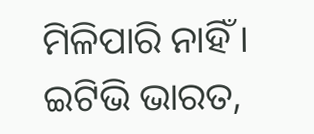ମିଳିପାରି ନାହିଁ ।
ଇଟିଭି ଭାରତ,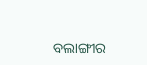ବଲାଙ୍ଗୀର